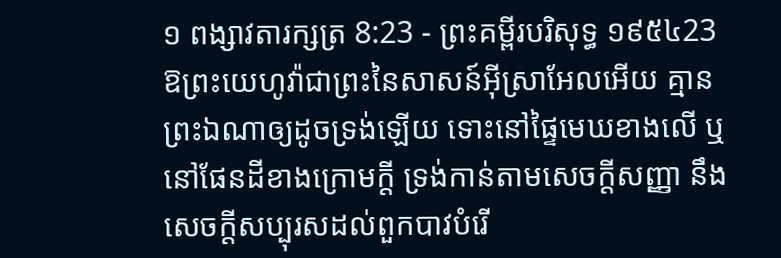១ ពង្សាវតារក្សត្រ 8:23 - ព្រះគម្ពីរបរិសុទ្ធ ១៩៥៤23 ឱព្រះយេហូវ៉ាជាព្រះនៃសាសន៍អ៊ីស្រាអែលអើយ គ្មានព្រះឯណាឲ្យដូចទ្រង់ឡើយ ទោះនៅផ្ទៃមេឃខាងលើ ឬនៅផែនដីខាងក្រោមក្តី ទ្រង់កាន់តាមសេចក្ដីសញ្ញា នឹងសេចក្ដីសប្បុរសដល់ពួកបាវបំរើ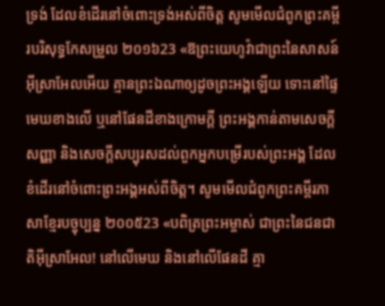ទ្រង់ ដែលខំដើរនៅចំពោះទ្រង់អស់ពីចិត្ត សូមមើលជំពូកព្រះគម្ពីរបរិសុទ្ធកែសម្រួល ២០១៦23 «ឱព្រះយេហូវ៉ាជាព្រះនៃសាសន៍អ៊ីស្រាអែលអើយ គ្មានព្រះឯណាឲ្យដូចព្រះអង្គឡើយ ទោះនៅផ្ទៃមេឃខាងលើ ឬនៅផែនដីខាងក្រោមក្តី ព្រះអង្គកាន់តាមសេចក្ដីសញ្ញា និងសេចក្ដីសប្បុរសដល់ពួកអ្នកបម្រើរបស់ព្រះអង្គ ដែលខំដើរនៅចំពោះព្រះអង្គអស់ពីចិត្ត។ សូមមើលជំពូកព្រះគម្ពីរភាសាខ្មែរបច្ចុប្បន្ន ២០០៥23 «បពិត្រព្រះអម្ចាស់ ជាព្រះនៃជនជាតិអ៊ីស្រាអែល! នៅលើមេឃ និងនៅលើផែនដី គ្មា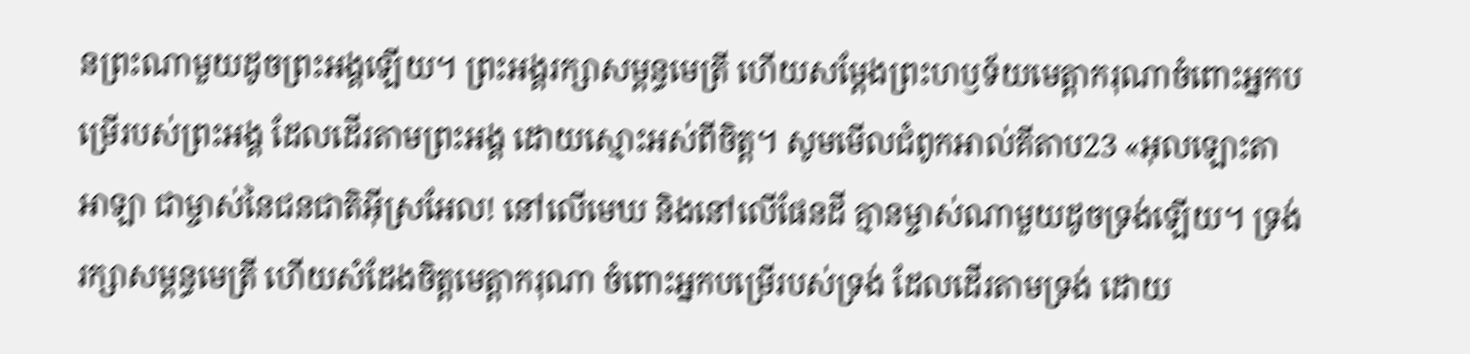នព្រះណាមួយដូចព្រះអង្គឡើយ។ ព្រះអង្គរក្សាសម្ពន្ធមេត្រី ហើយសម្តែងព្រះហឫទ័យមេត្តាករុណាចំពោះអ្នកបម្រើរបស់ព្រះអង្គ ដែលដើរតាមព្រះអង្គ ដោយស្មោះអស់ពីចិត្ត។ សូមមើលជំពូកអាល់គីតាប23 «អុលឡោះតាអាឡា ជាម្ចាស់នៃជនជាតិអ៊ីស្រអែល! នៅលើមេឃ និងនៅលើផែនដី គ្មានម្ចាស់ណាមួយដូចទ្រង់ឡើយ។ ទ្រង់រក្សាសម្ពន្ធមេត្រី ហើយសំដែងចិត្តមេត្តាករុណា ចំពោះអ្នកបម្រើរបស់ទ្រង់ ដែលដើរតាមទ្រង់ ដោយ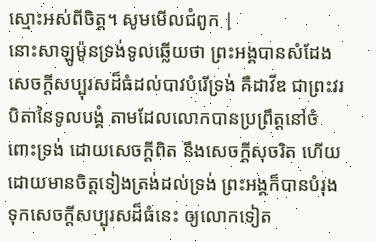ស្មោះអស់ពីចិត្ត។ សូមមើលជំពូក |
នោះសាឡូម៉ូនទ្រង់ទូលឆ្លើយថា ព្រះអង្គបានសំដែងសេចក្ដីសប្បុរសដ៏ធំដល់បាវបំរើទ្រង់ គឺដាវីឌ ជាព្រះវរបិតានៃទូលបង្គំ តាមដែលលោកបានប្រព្រឹត្តនៅចំពោះទ្រង់ ដោយសេចក្ដីពិត នឹងសេចក្ដីសុចរិត ហើយដោយមានចិត្តទៀងត្រង់ដល់ទ្រង់ ព្រះអង្គក៏បានបំរុងទុកសេចក្ដីសប្បុរសដ៏ធំនេះ ឲ្យលោកទៀត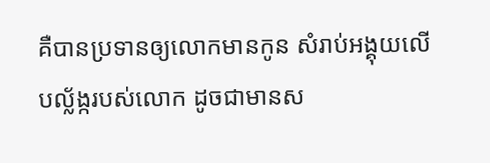គឺបានប្រទានឲ្យលោកមានកូន សំរាប់អង្គុយលើបល្ល័ង្ករបស់លោក ដូចជាមានស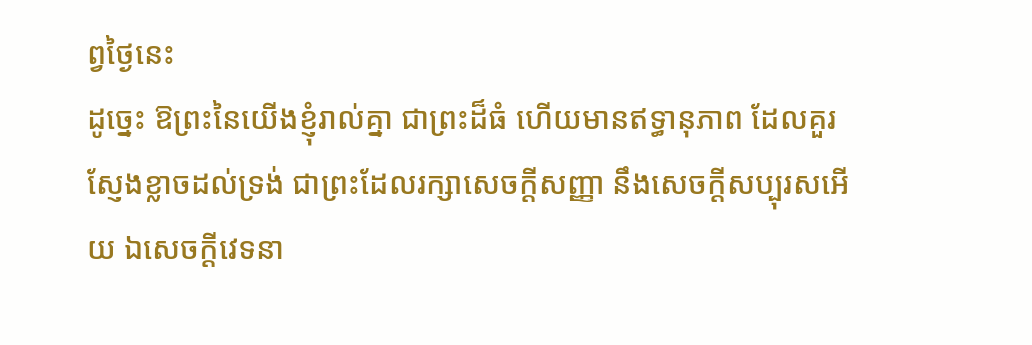ព្វថ្ងៃនេះ
ដូច្នេះ ឱព្រះនៃយើងខ្ញុំរាល់គ្នា ជាព្រះដ៏ធំ ហើយមានឥទ្ធានុភាព ដែលគួរស្ញែងខ្លាចដល់ទ្រង់ ជាព្រះដែលរក្សាសេចក្ដីសញ្ញា នឹងសេចក្ដីសប្បុរសអើយ ឯសេចក្ដីវេទនា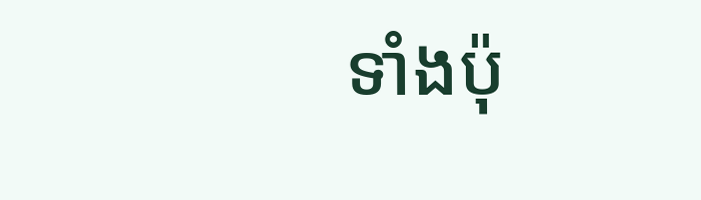ទាំងប៉ុ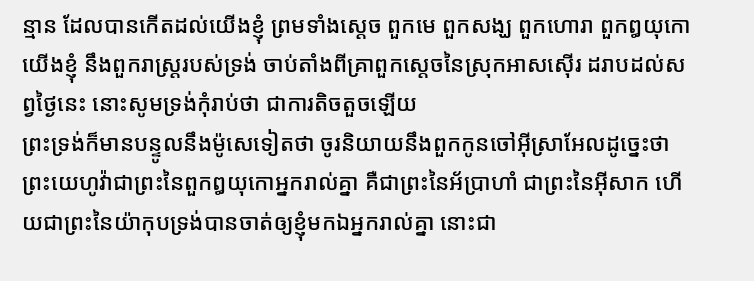ន្មាន ដែលបានកើតដល់យើងខ្ញុំ ព្រមទាំងស្តេច ពួកមេ ពួកសង្ឃ ពួកហោរា ពួកឰយុកោយើងខ្ញុំ នឹងពួករាស្ត្ររបស់ទ្រង់ ចាប់តាំងពីគ្រាពួកស្តេចនៃស្រុកអាសស៊ើរ ដរាបដល់សព្វថ្ងៃនេះ នោះសូមទ្រង់កុំរាប់ថា ជាការតិចតួចឡើយ
ព្រះទ្រង់ក៏មានបន្ទូលនឹងម៉ូសេទៀតថា ចូរនិយាយនឹងពួកកូនចៅអ៊ីស្រាអែលដូច្នេះថា ព្រះយេហូវ៉ាជាព្រះនៃពួកឰយុកោអ្នករាល់គ្នា គឺជាព្រះនៃអ័ប្រាហាំ ជាព្រះនៃអ៊ីសាក ហើយជាព្រះនៃយ៉ាកុបទ្រង់បានចាត់ឲ្យខ្ញុំមកឯអ្នករាល់គ្នា នោះជា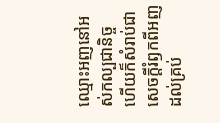ឈ្មោះអញនៅអស់កល្បជានិច្ច ហើយក៏សំរាប់ជាសេចក្ដីរំឭកពីអញ ដល់គ្រប់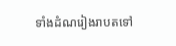ទាំងដំណរៀងរាបតទៅ